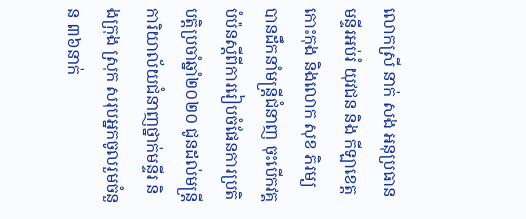លោកស្រី នាក់ សង អនុប្រធានមន្ទីរអប់រំ យុវជន និង កីឡាខេត្តកោះកុង និងលោក សុខ ភិរម្យ បានដឹកនាំមន្ត្រីជំនាញ ចុះបើកវគ្គបំប៉នស្ដីពីការរៀបចំផែនការប្រតិបត្តិប្រចាំឆ្នាំ២០២០ ជូនដល់មន្ត្រីការិយាល័យជំនាញថ្នាក់មន្ទីរ និងក្រុង ស្រុក សរុបអ្នកចូលរួមចំនួន ៣៦នាក់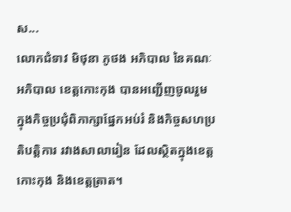ស...
លោកជំទាវ មិថុនា ភូថង អភិបាល នៃគណៈអភិបាល ខេត្តកោះកុង បានអញ្ជើញចូលរួម ក្នុងកិច្ចប្រជុំពិភាក្សាផ្នែកអប់រំ និងកិច្ចសហប្រតិបត្តិការ រវាងសាលារៀន ដែលស្ថិតក្នុងខេត្តកោះកុង និងខេត្តត្រាត។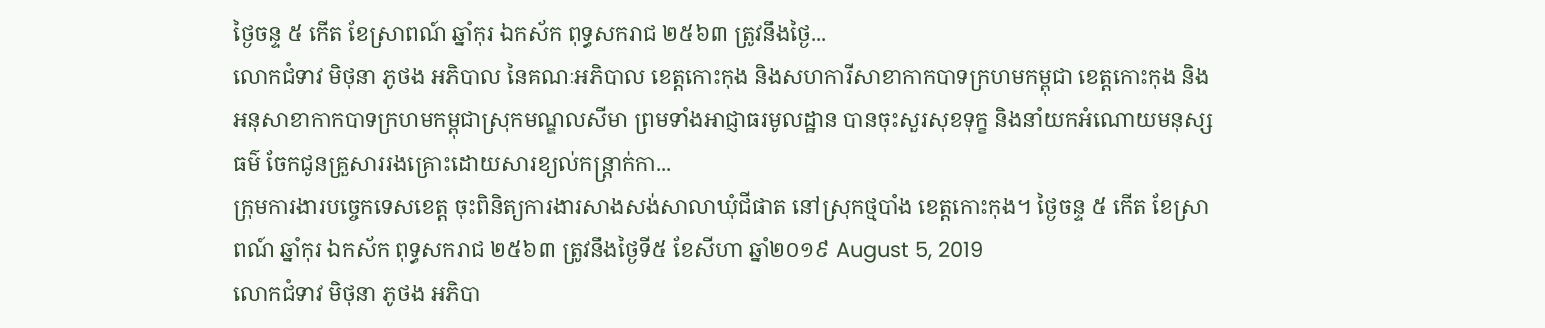ថ្ងៃចន្ទ ៥ កើត ខែស្រាពណ៍ ឆ្នាំកុរ ឯកស័ក ពុទ្ធសករាជ ២៥៦៣ ត្រូវនឹងថ្ងៃ...
លោកជំទាវ មិថុនា ភូថង អភិបាល នៃគណៈអភិបាល ខេត្តកោះកុង និងសហការីសាខាកាកបាទក្រហមកម្ពុជា ខេត្តកោះកុង និងអនុសាខាកាកបាទក្រហមកម្ពុជាស្រុកមណ្ឌលសីមា ព្រមទាំងអាជ្ញាធរមូលដ្ឋាន បានចុះសួរសុខទុក្ខ និងនាំយកអំណោយមនុស្សធម៌ ចែកជូនគ្រួសាររងគ្រោះដោយសារខ្យល់កន្ត្រាក់កា...
ក្រុមការងារបច្ចេកទេសខេត្ត ចុះពិនិត្យការងារសាងសង់សាលាឃុំជីផាត នៅស្រុកថ្មបាំង ខេត្តកោះកុង។ ថ្ងៃចន្ទ ៥ កើត ខែស្រាពណ៍ ឆ្នាំកុរ ឯកស័ក ពុទ្ធសករាជ ២៥៦៣ ត្រូវនឹងថ្ងៃទី៥ ខែសីហា ឆ្នាំ២០១៩ August 5, 2019
លោកជំទាវ មិថុនា ភូថង អភិបា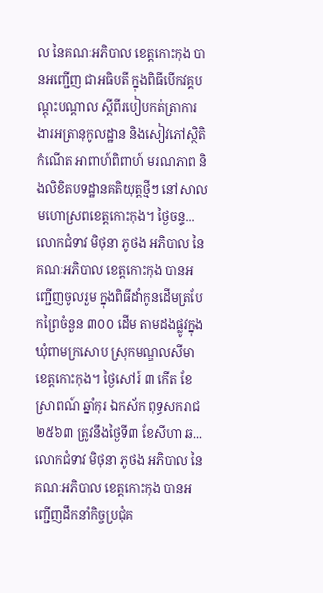ល នៃគណៈអភិបាល ខេត្តកោះកុង បានអញ្ជើញ ជាអធិបតី ក្នុងពិធីបេីកវគ្គបណ្ដុះបណ្ដាល ស្ដីពីរបៀបកត់ត្រាការងារអត្រានុកូលដ្ឋាន និងសៀវភៅស្ថិតិកំណើត អាពាហ៍ពិពាហ៍ មរណភាព និងលិខិតបទដ្ឋានគតិយុត្តថ្មីៗ នៅសាលមហោស្រពខេត្តកោះកុង។ ថ្ងៃចន្ទ...
លោកជំទាវ មិថុនា ភូថង អភិបាល នៃគណៈអភិបាល ខេត្តកោះកុង បានអញ្ជើញចូលរួម ក្នុងពិធីដាំកូនដេីមត្របែកព្រៃចំនួន ៣០០ ដើម តាមដងផ្លូវក្នុងឃុំពាមក្រសោប ស្រុកមណ្ឌលសីមា ខេត្តកោះកុង។ ថ្ងៃសៅរ៍ ៣ កើត ខែស្រាពណ៍ ឆ្នាំកុរ ឯកស័ក ពុទ្ធសករាជ ២៥៦៣ ត្រូវនឹងថ្ងៃទី៣ ខែសីហា ឆ...
លោកជំទាវ មិថុនា ភូថង អភិបាល នៃគណៈអភិបាល ខេត្តកោះកុង បានអញ្ជើញដឹកនាំកិច្ចប្រជុំគ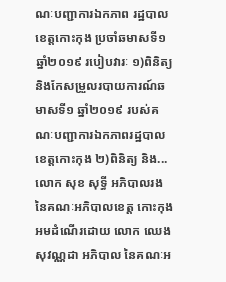ណៈបញ្ជាការឯកភាព រដ្ឋបាលខេត្តកោះកុង ប្រចាំឆមាសទី១ ឆ្នាំ២០១៩ របៀបវារៈ ១)ពិនិត្យ និងកែសម្រួលរបាយការណ៍ឆមាសទី១ ឆ្នាំ២០១៩ របស់គណៈបញ្ជាការឯកភាពរដ្ឋបាលខេត្តកោះកុង ២)ពិនិត្យ និង...
លោក សុខ សុទ្ធី អភិបាលរង នៃគណៈអភិបាលខេត្ត កោះកុង អមដំណើរដោយ លោក ឈេង សុវណ្ណដា អភិបាល នៃគណៈអ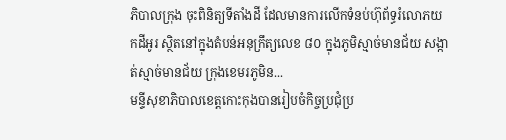ភិបាលក្រុង ចុះពិនិត្យទីតាំងដី ដែលមានការលើកទំនប់ហ៊ុព័ទ្ធរំលោភយកដីអូរ ស្ថិតនៅក្នុងតំបន់អនុក្រឹត្យលេខ ៨០ ក្នុងភូមិស្មាច់មានជ័យ សង្កាត់ស្មាច់មានជ័យ ក្រុងខេមរភូមិន...
មន្ទីសុខាភិបាលខេត្តកោះកុងបានរៀបចំកិច្ចប្រជុំប្រ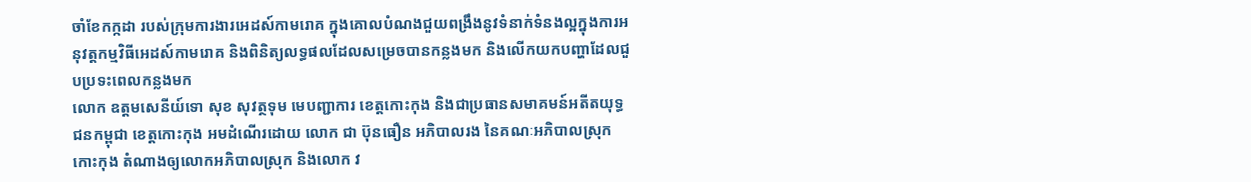ចាំខែកក្កដា របស់ក្រុមការងារអេដស៍កាមរោគ ក្នុងគោលបំណងជួយពង្រឹងនូវទំនាក់ទំនងល្អក្នុងការអនុវត្តកម្មវិធីអេដស៍កាមរោគ និងពិនិត្យលទ្ធផលដែលសម្រេចបានកន្លងមក និងលើកយកបញ្ហាដែលជួបប្រទះពេលកន្លងមក
លោក ឧត្តមសេនីយ៍ទោ សុខ សុវត្ថទុម មេបញ្ជាការ ខេត្តកោះកុង និងជាប្រធានសមាគមន៍អតីតយុទ្ធជនកម្ពុជា ខេត្តកោះកុង អមដំណើរដោយ លោក ជា ប៊ុនធឿន អភិបាលរង នៃគណៈអភិបាលស្រុកកោះកុង តំណាងឲ្យលោកអភិបាលស្រុក និងលោក វ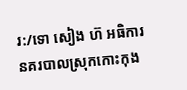រ:/ទោ សៀង ហ៊ អធិការនគរបាលស្រុកកោះកុង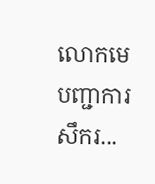លោកមេបញ្ជាការសឹករ...